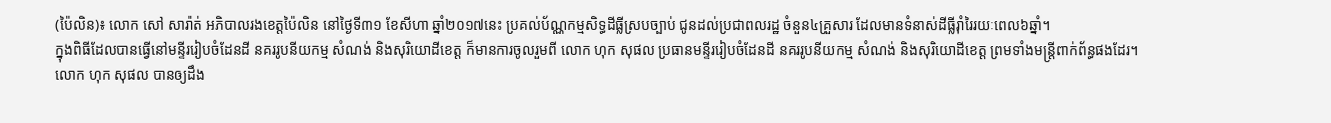(ប៉ៃលិន)៖ លោក សៅ សារ៉ាត់ អភិបាលរងខេត្តប៉ៃលិន នៅថ្ងៃទី៣១ ខែសីហា ឆ្នាំ២០១៧នេះ ប្រគល់ប័ណ្ណកម្មសិទ្ធដីធ្លីស្របច្បាប់ ជូនដល់ប្រជាពលរដ្ឋ ចំនួន៤គ្រួសារ ដែលមានទំនាស់ដីធ្លីរ៉ាំរៃរយៈពេល៦ឆ្នាំ។
ក្នុងពិធីដែលបានធ្វើនៅមន្ទីររៀបចំដែនដី នគររូបនីយកម្ម សំណង់ និងសុរិយោដីខេត្ត ក៏មានការចូលរួមពី លោក ហុក សុផល ប្រធានមន្ទីររៀបចំដែនដី នគររូបនីយកម្ម សំណង់ និងសុរិយោដីខេត្ត ព្រមទាំងមន្ត្រីពាក់ព័ន្ធផងដែរ។
លោក ហុក សុផល បានឲ្យដឹង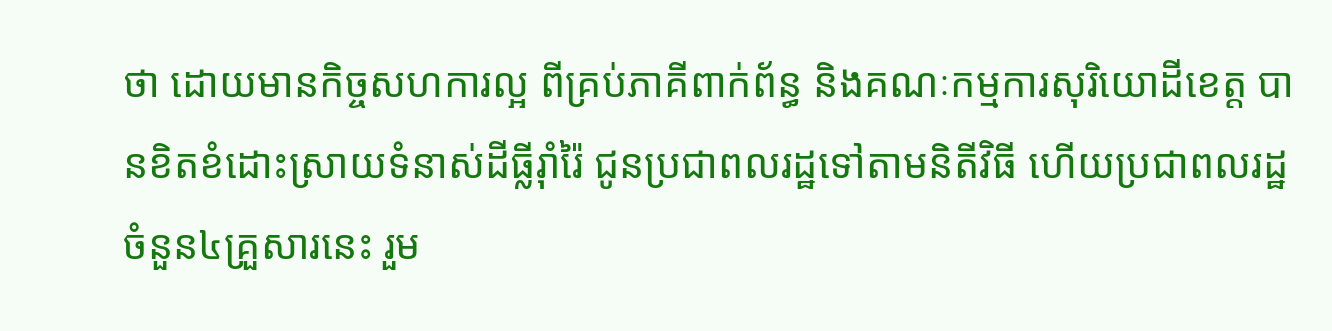ថា ដោយមានកិច្ចសហការល្អ ពីគ្រប់ភាគីពាក់ព័ន្ធ និងគណៈកម្មការសុរិយោដីខេត្ត បានខិតខំដោះស្រាយទំនាស់ដីធ្លីរ៉ាំរ៉ៃ ជូនប្រជាពលរដ្ឋទៅតាមនិតីវិធី ហើយប្រជាពលរដ្ឋចំនួន៤គ្រួសារនេះ រួម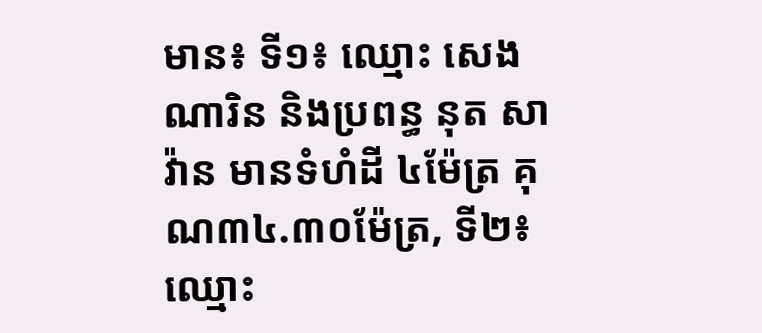មាន៖ ទី១៖ ឈ្មោះ សេង ណារិន និងប្រពន្ធ នុត សាវ៉ាន មានទំហំដី ៤ម៉ែត្រ គុណ៣៤.៣០ម៉ែត្រ, ទី២៖ ឈ្មោះ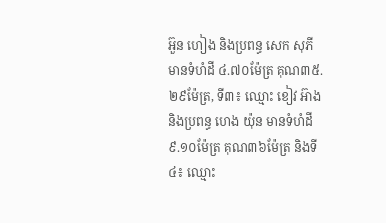អ៊ួន ហៀង និងប្រពន្ធ សេក សុភី មានទំហំដី ៤.៧០ម៉ែត្រ គុណ៣៥.២៩ម៉ែត្រ, ទី៣៖ ឈ្មោះ ខៀវ អ៊ាង និងប្រពន្ធ ហេង យ៉ុន មានទំហំដី ៩.១០ម៉ែត្រ គុណ៣៦ម៉ែត្រ និងទី៤៖ ឈ្មោះ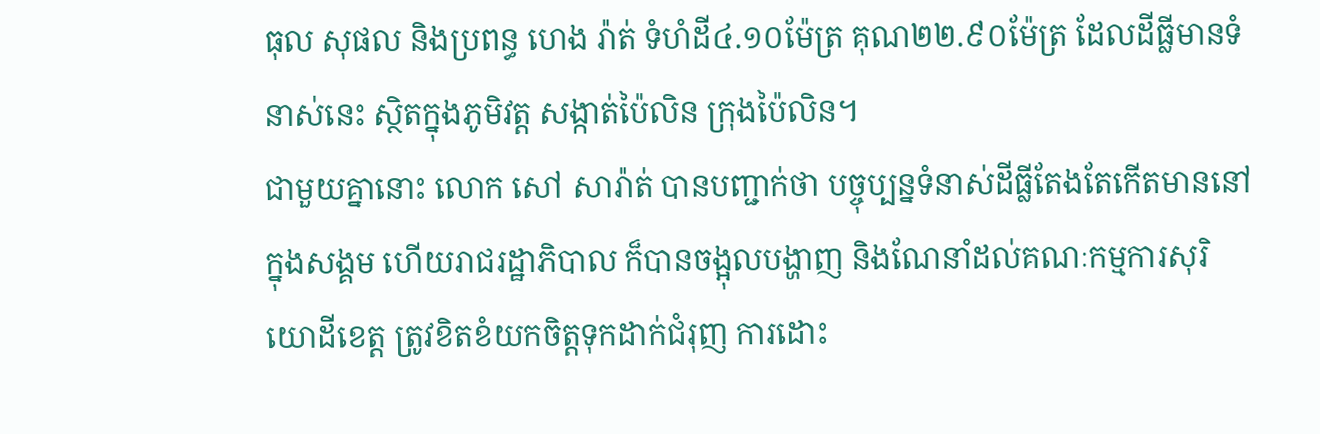ធុល សុផល និងប្រពន្ធ ហេង រ៉ាត់ ទំហំដី៤.១០ម៉ែត្រ គុណ២២.៩០ម៉ែត្រ ដែលដីធ្លីមានទំនាស់នេះ ស្ថិតក្នុងភូមិវត្ត សង្កាត់ប៉ៃលិន ក្រុងប៉ៃលិន។
ជាមួយគ្នានោះ លោក សៅ សារ៉ាត់ បានបញ្ជាក់ថា បច្ចុប្បន្នទំនាស់ដីធ្លីតែងតែកើតមាននៅក្នុងសង្គម ហើយរាជរដ្ឋាភិបាល ក៏បានចង្អុលបង្ហាញ និងណែនាំដល់គណៈកម្មការសុរិយោដីខេត្ត ត្រូវខិតខំយកចិត្តទុកដាក់ជំរុញ ការដោះ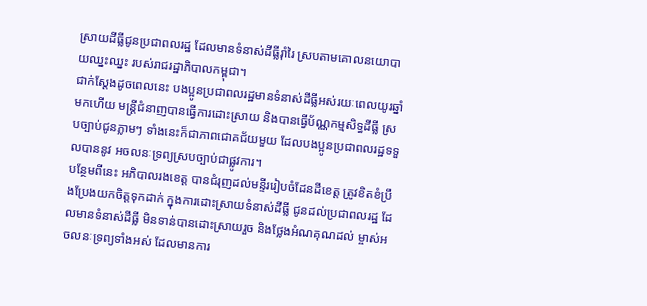ស្រាយដីធ្លីជូនប្រជាពលរដ្ឋ ដែលមានទំនាស់ដីធ្លីរ៉ាំរៃ ស្របតាមគោលនយោបាយឈ្នះឈ្នះ របស់រាជរដ្ឋាភិបាលកម្ពុជា។
ជាក់ស្តែងដូចពេលនេះ បងប្អូនប្រជាពលរដ្ឋមានទំនាស់ដីធ្លីអស់រយៈពេលយូរឆ្នាំមកហើយ មន្រ្តីជំនាញបានធ្វើការដោះស្រាយ និងបានធ្វើប័ណ្ណកម្មសិទ្ធដីធ្លី ស្របច្បាប់ជូនភ្លាមៗ ទាំងនេះក៏ជាភាពជោគជ័យមួយ ដែលបងប្អូនប្រជាពលរដ្ឋទទួលបាននូវ អចលនៈទ្រព្យស្របច្បាប់ជាផ្លូវការ។
បន្ថែមពីនេះ អភិបាលរងខេត្ត បានជំរុញដល់មន្ទីររៀបចំដែនដីខេត្ត ត្រូវខិតខំប្រឹងប្រែងយកចិត្តទុកដាក់ ក្នុងការដោះស្រាយទំនាស់ដីធ្លី ជូនដល់ប្រជាពលរដ្ឋ ដែលមានទំនាស់ដីធ្លី មិនទាន់បានដោះស្រាយរួច និងថ្លែងអំណគុណដល់ ម្ចាស់អចលនៈទ្រព្យទាំងអស់ ដែលមានការ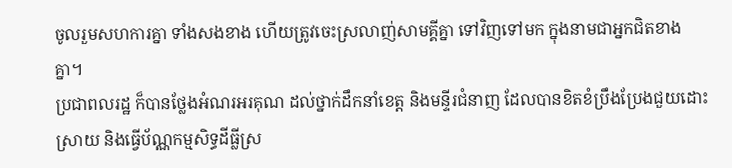ចូលរួមសហការគ្នា ទាំងសងខាង ហើយត្រូវចេះស្រលាញ់សាមគ្គីគ្នា ទៅវិញទៅមក ក្នុងនាមជាអ្នកជិតខាងគ្នា។
ប្រជាពលរដ្ឋ ក៏បានថ្លែងអំណរអរគុណ ដល់ថ្នាក់ដឹកនាំខេត្ត និងមន្ទីរជំនាញ ដែលបានខិតខំប្រឹងប្រែងជួយដោះស្រាយ និងធ្វើប័ណ្ណកម្មសិទ្ធដីធ្លីស្រ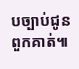បច្បាប់ជូនពួកគាត់៕